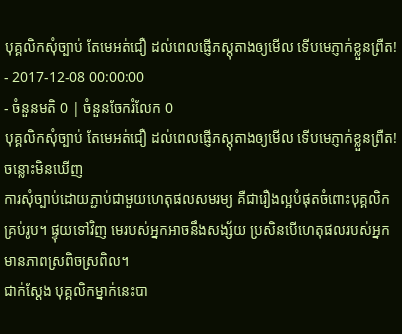បុគ្គលិកសុំច្បាប់ តែមេអត់ជឿ ដល់ពេលផ្ញើភស្តុតាងឲ្យមើល ទើបមេភ្ញាក់ខ្លួនព្រឺត!
- 2017-12-08 00:00:00
- ចំនួនមតិ 0 | ចំនួនចែករំលែក 0
បុគ្គលិកសុំច្បាប់ តែមេអត់ជឿ ដល់ពេលផ្ញើភស្តុតាងឲ្យមើល ទើបមេភ្ញាក់ខ្លួនព្រឺត!
ចន្លោះមិនឃើញ
ការសុំច្បាប់ដោយភ្ជាប់ជាមួយហេតុផលសមរម្យ គឺជារឿងល្អបំផុតចំពោះបុគ្គលិកគ្រប់រូប។ ផ្ទុយទៅវិញ មេរបស់អ្នកអាចនឹងសង្ស័យ ប្រសិនបើហេតុផលរបស់អ្នកមានភាពស្រពិចស្រពិល។
ជាក់ស្ដែង បុគ្គលិកម្នាក់នេះបា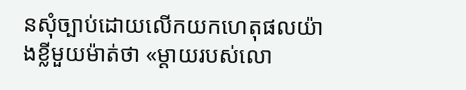នសុំច្បាប់ដោយលើកយកហេតុផលយ៉ាងខ្លីមួយម៉ាត់ថា «ម្ដាយរបស់លោ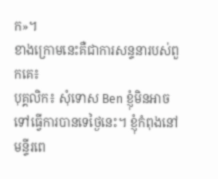ក»។
ខាងក្រោមនេះគឺជាការសន្ទនារបស់ពួកគេ៖
បុគ្គលិក៖ សុំទោស Ben ខ្ញុំមិនអាចទៅធ្វើការបានទេថ្ងៃនេះ។ ខ្ញុំកំពុងនៅមន្ទីរពេ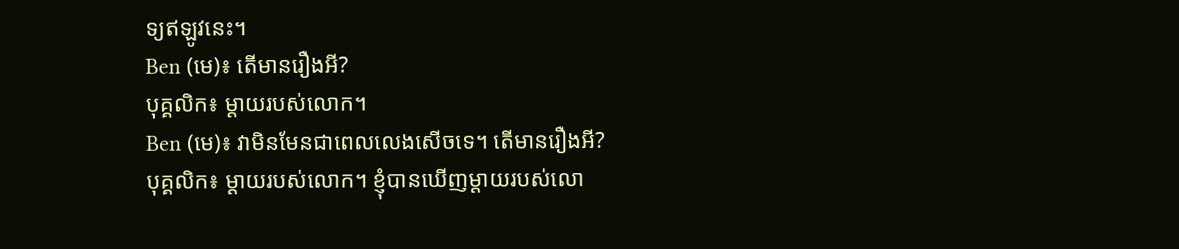ទ្យឥឡូវនេះ។
Ben (មេ)៖ តើមានរឿងអី?
បុគ្គលិក៖ ម្ដាយរបស់លោក។
Ben (មេ)៖ វាមិនមែនជាពេលលេងសើចទេ។ តើមានរឿងអី?
បុគ្គលិក៖ ម្ដាយរបស់លោក។ ខ្ញុំបានឃើញម្ដាយរបស់លោ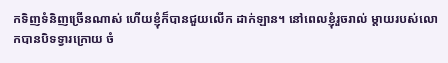កទិញទំនិញច្រើនណាស់ ហើយខ្ញុំក៏បានជួយលើក ដាក់ឡាន។ នៅពេលខ្ញុំរួចរាល់ ម្ដាយរបស់លោកបានបិទទ្វារក្រោយ ចំ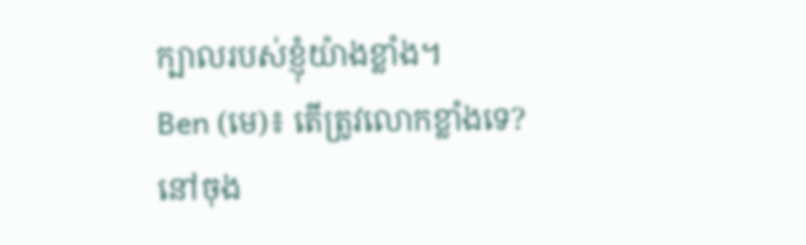ក្បាលរបស់ខ្ញុំយ៉ាងខ្លាំង។
Ben (មេ)៖ តើត្រូវលោកខ្លាំងទេ?
នៅចុង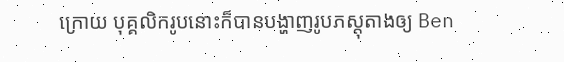ក្រោយ បុគ្គលិករូបនោះក៏បានបង្ហាញរូបភស្តុតាងឲ្យ Ben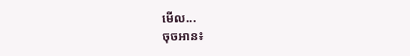មើល...
ចុចអាន៖